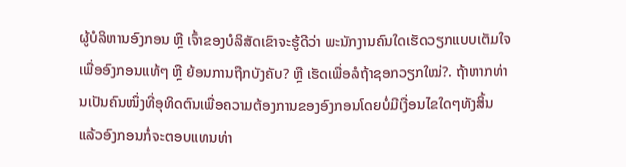ຜູ້ບໍລິຫານອົງກອນ ຫຼື ເຈົ້າຂອງບໍລິສັດເຂົາຈະຮູ້ດີວ່າ ພະນັກງານຄົນໃດເຮັດວຽກແບບເຕັມໃຈເພື່ອອົງກອນແທ້ໆ ຫຼື ຍ້ອນການຖືກບັງຄັບ? ຫຼື ເຮັດເພື່ອລໍຖ້າຊອກວຽກໃໝ່?. ຖ້າຫາກທ່ານເປັນຄົນໜຶ່ງທີ່ອຸທິດຕົນເພື່ອຄວາມຕ້ອງການຂອງອົງກອນໂດຍບໍ່ມີເງື່ອນໄຂໃດໆທັງສິ້ນ ແລ້ວອົງກອນກໍ່ຈະຕອບແທນທ່າ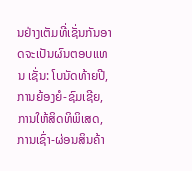ນຢ່າງເຕັມທີ່ເຊັ່ນກັນອາດຈະເປັນຜົນຕອບແທນ ເຊັ່ນ: ໂບນັດທ້າຍປີ, ການຍ້ອງຍໍ-ຊົມເຊີຍ, ການໃຫ້ສິດທິພິເສດ, ການເຊົ່າ-ຜ່ອນສິນຄ້າ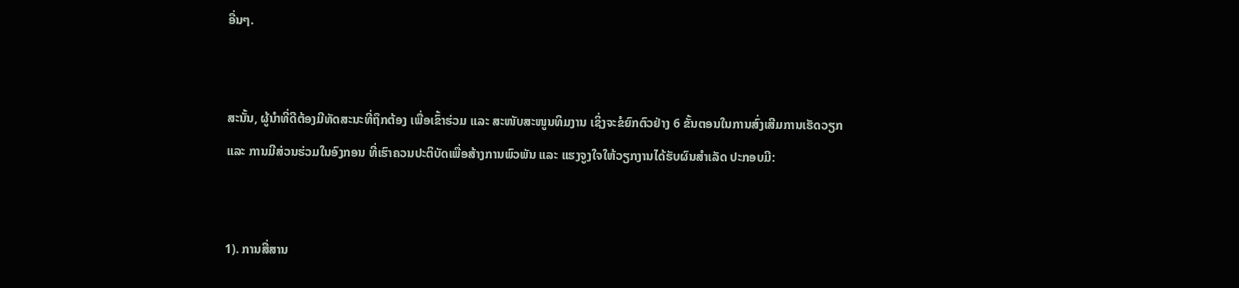ອື່ນໆ.


ສະນັ້ນ, ຜູ້ນໍາທີ່ດີຕ້ອງມີທັດສະນະທີ່ຖຶກຕ້ອງ ເພື່ອເຂົ້າຮ່ວມ ແລະ ສະໜັບສະໜູນທິມງານ ເຊິ່ງຈະຂໍຍົກຕົວຢ່າງ 6 ຂັ້ນຕອນໃນການສົ່ງເສີມການເຮັດວຽກ ແລະ ການມີສ່ວນຮ່ວມໃນອົງກອນ ທີ່ເຮົາຄວນປະຕິບັດເພື່ອສ້າງການພົວພັນ ແລະ ແຮງຈູງໃຈໃຫ້ວຽກງານໄດ້ຮັບຜົນສຳເລັດ ປະກອບມີ:


1). ການສື່ສານ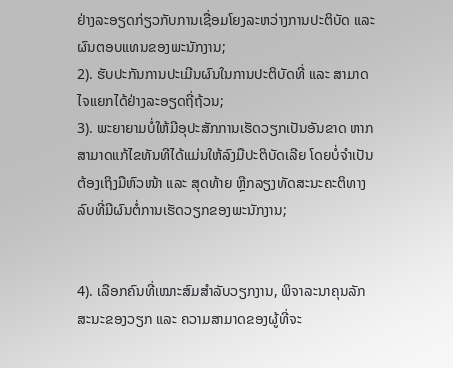ຢ່າງລະອຽດກ່ຽວກັບການເຊື່ອມໂຍງລະຫວ່າງການປະຕິບັດ ແລະ ຜົນຕອບແທນຂອງພະນັກງານ;
2). ຮັບປະກັນການປະເມີນຜົນໃນການປະຕິບັດທີ່ ແລະ ສາມາດໄຈແຍກໄດ້ຢ່າງລະອຽດຖີ່ຖ້ວນ;
3). ພະຍາຍາມບໍ່ໃຫ້ມີອຸປະສັກການເຮັດວຽກເປັນອັນຂາດ ຫາກສາມາດແກ້ໄຂທັນທີໄດ້ແມ່ນໃຫ້ລົງມືປະຕິບັດເລີຍ ໂດຍບໍ່ຈໍາເປັນຕ້ອງເຖິງມືຫົວໜ້າ ແລະ ສຸດທ້າຍ ຫຼີກລຽງທັດສະນະຄະຕິທາງລົບທີ່ມີຜົນຕໍ່ການເຮັດວຽກຂອງພະນັກງານ;


4). ເລືອກຄົນທີ່ເໝາະສົມສໍາລັບວຽກງານ, ພິຈາລະນາຄຸນລັກສະນະຂອງວຽກ ແລະ ຄວາມສາມາດຂອງຜູ້ທີ່ຈະ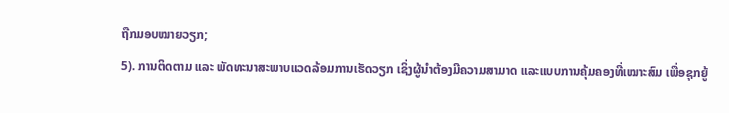ຖືກມອບໝາຍວຽກ;
5). ການຕິດຕາມ ແລະ ພັດທະນາສະພາບແວດລ້ອມການເຮັດວຽກ ເຊິ່ງຜູ້ນໍາຕ້ອງມີຄວາມສາມາດ ແລະແບບການຄຸ້ມຄອງທີ່ເໝາະສົມ ເພື່ອຊຸກຍູ້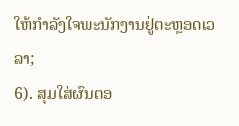ໃຫ້ກໍາລັງໃຈພະນັກງານຢູ່ຕະຫຼອດເວລາ;
6). ສຸມໃສ່ຜົນຕອ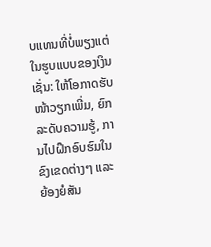ບແທນທີ່ບໍ່ພຽງແຕ່ໃນຮູບແບບຂອງເງິນ ເຊັ່ນ: ໃຫ້ໂອກາດຮັບໜ້າວຽກເພີ່ມ, ຍົກລະດັບຄວາມຮູ້, ການໄປຝຶກອົບຮົມໃນຂົງເຂດຕ່າງໆ ແລະ ຍ້ອງຍໍສັນ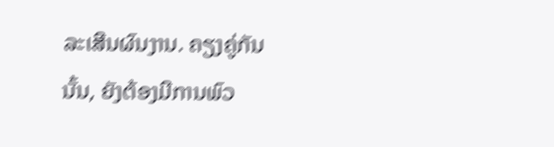ລະເສີນຜົນງານ. ຄຽງຄູ່ກັນນັ້ນ, ຍັງຕ້ອງມີການພົວ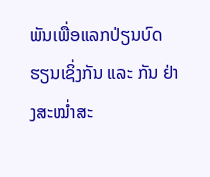ພັນເພື່ອແລກປ່ຽນບົດຮຽນເຊິ່ງກັນ ແລະ ກັນ ຢ່າງສະໝໍ່າສະ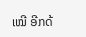ເໝີ ອີກດ້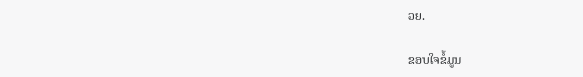ວຍ.

ຂອບໃຈຂໍ້ມູນ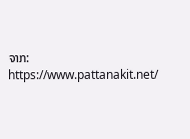ຈາກ: https://www.pattanakit.net/